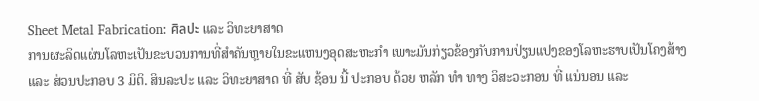Sheet Metal Fabrication: ศิลปะ ແລະ ວິທະຍາສາດ
ການຜະລິດແຜ່ນໂລຫະເປັນຂະບວນການທີ່ສໍາຄັນຫຼາຍໃນຂະແຫນງອຸດສະຫະກໍາ ເພາະມັນກ່ຽວຂ້ອງກັບການປ່ຽນແປງຂອງໂລຫະຮາບເປັນໂຄງສ້າງ ແລະ ສ່ວນປະກອບ 3 ມິຕິ. ສິນລະປະ ແລະ ວິທະຍາສາດ ທີ່ ສັບ ຊ້ອນ ນີ້ ປະກອບ ດ້ວຍ ຫລັກ ທໍາ ທາງ ວິສະວະກອນ ທີ່ ແນ່ນອນ ແລະ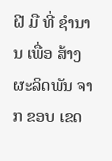ຝີ ມື ທີ່ ຊໍານານ ເພື່ອ ສ້າງ ຜະລິດພັນ ຈາກ ຂອບ ເຂດ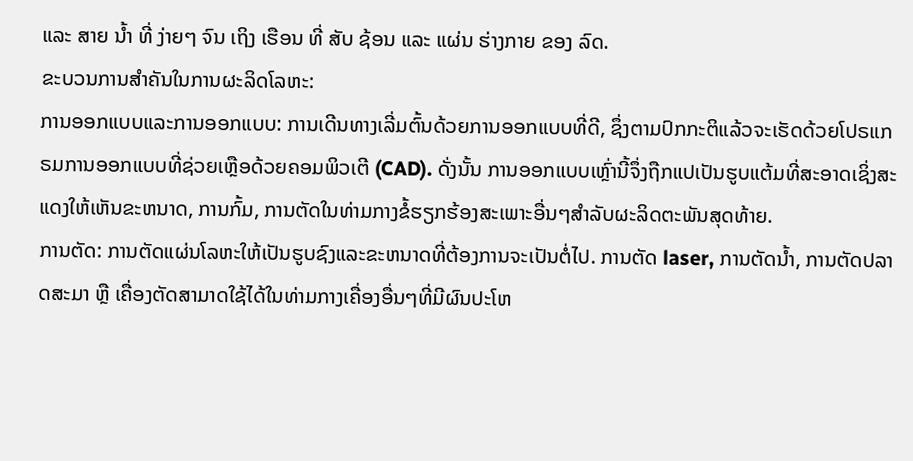ແລະ ສາຍ ນ້ຳ ທີ່ ງ່າຍໆ ຈົນ ເຖິງ ເຮືອນ ທີ່ ສັບ ຊ້ອນ ແລະ ແຜ່ນ ຮ່າງກາຍ ຂອງ ລົດ.
ຂະບວນການສໍາຄັນໃນການຜະລິດໂລຫະ:
ການອອກແບບແລະການອອກແບບ: ການເດີນທາງເລີ່ມຕົ້ນດ້ວຍການອອກແບບທີ່ດີ, ຊຶ່ງຕາມປົກກະຕິແລ້ວຈະເຮັດດ້ວຍໂປຣແກຣມການອອກແບບທີ່ຊ່ວຍເຫຼືອດ້ວຍຄອມພິວເຕີ (CAD). ດັ່ງນັ້ນ ການອອກແບບເຫຼົ່ານີ້ຈຶ່ງຖືກແປເປັນຮູບແຕ້ມທີ່ສະອາດເຊິ່ງສະແດງໃຫ້ເຫັນຂະຫນາດ, ການກົ້ມ, ການຕັດໃນທ່າມກາງຂໍ້ຮຽກຮ້ອງສະເພາະອື່ນໆສໍາລັບຜະລິດຕະພັນສຸດທ້າຍ.
ການຕັດ: ການຕັດແຜ່ນໂລຫະໃຫ້ເປັນຮູບຊົງແລະຂະຫນາດທີ່ຕ້ອງການຈະເປັນຕໍ່ໄປ. ການຕັດ laser, ການຕັດນໍ້າ, ການຕັດປລາດສະມາ ຫຼື ເຄື່ອງຕັດສາມາດໃຊ້ໄດ້ໃນທ່າມກາງເຄື່ອງອື່ນໆທີ່ມີຜົນປະໂຫ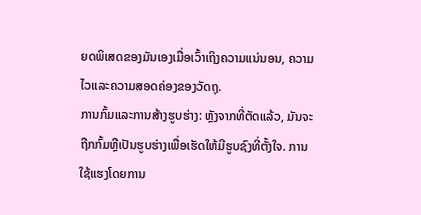ຍດພິເສດຂອງມັນເອງເມື່ອເວົ້າເຖິງຄວາມແນ່ນອນ, ຄວາມໄວແລະຄວາມສອດຄ່ອງຂອງວັດຖຸ.
ການກົ້ມແລະການສ້າງຮູບຮ່າງ: ຫຼັງຈາກທີ່ຕັດແລ້ວ, ມັນຈະຖືກກົ້ມຫຼືເປັນຮູບຮ່າງເພື່ອເຮັດໃຫ້ມີຮູບຊົງທີ່ຕັ້ງໃຈ. ການໃຊ້ແຮງໂດຍການ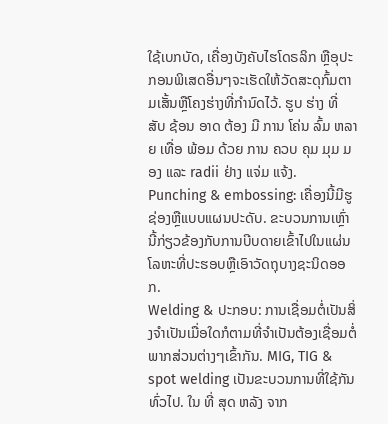ໃຊ້ເບກບັດ, ເຄື່ອງບັງຄັບໄຮໂດຣລິກ ຫຼືອຸປະກອນພິເສດອື່ນໆຈະເຮັດໃຫ້ວັດສະດຸກົ້ມຕາມເສັ້ນຫຼືໂຄງຮ່າງທີ່ກໍານົດໄວ້. ຮູບ ຮ່າງ ທີ່ ສັບ ຊ້ອນ ອາດ ຕ້ອງ ມີ ການ ໂຄ່ນ ລົ້ມ ຫລາຍ ເທື່ອ ພ້ອມ ດ້ວຍ ການ ຄວບ ຄຸມ ມຸມ ມອງ ແລະ radii ຢ່າງ ແຈ່ມ ແຈ້ງ.
Punching & embossing: ເຄື່ອງນີ້ມີຮູຊ່ອງຫຼືແບບແຜນປະດັບ. ຂະບວນການເຫຼົ່ານີ້ກ່ຽວຂ້ອງກັບການບີບດາຍເຂົ້າໄປໃນແຜ່ນໂລຫະທີ່ປະຮອບຫຼືເອົາວັດຖຸບາງຊະນິດອອກ.
Welding & ປະກອບ: ການເຊື່ອມຕໍ່ເປັນສິ່ງຈໍາເປັນເມື່ອໃດກໍຕາມທີ່ຈໍາເປັນຕ້ອງເຊື່ອມຕໍ່ພາກສ່ວນຕ່າງໆເຂົ້າກັນ. MIG, TIG & spot welding ເປັນຂະບວນການທີ່ໃຊ້ກັນທົ່ວໄປ. ໃນ ທີ່ ສຸດ ຫລັງ ຈາກ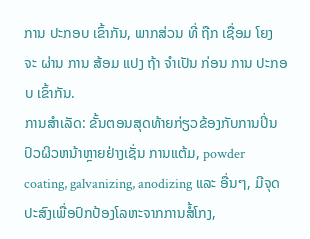ການ ປະກອບ ເຂົ້າກັນ, ພາກສ່ວນ ທີ່ ຖືກ ເຊື່ອມ ໂຍງ ຈະ ຜ່ານ ການ ສ້ອມ ແປງ ຖ້າ ຈໍາເປັນ ກ່ອນ ການ ປະກອບ ເຂົ້າກັນ.
ການສໍາເລັດ: ຂັ້ນຕອນສຸດທ້າຍກ່ຽວຂ້ອງກັບການປິ່ນປົວຜິວຫນ້າຫຼາຍຢ່າງເຊັ່ນ ການແຕ້ມ, powder coating, galvanizing, anodizing ແລະ ອື່ນໆ, ມີຈຸດປະສົງເພື່ອປົກປ້ອງໂລຫະຈາກການສໍ້ໂກງ,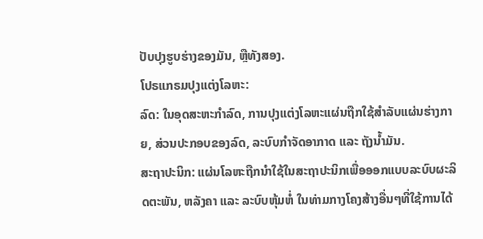ປັບປຸງຮູບຮ່າງຂອງມັນ, ຫຼືທັງສອງ.
ໂປຣແກຣມປຸງແຕ່ງໂລຫະ:
ລົດ: ໃນອຸດສະຫະກໍາລົດ, ການປຸງແຕ່ງໂລຫະແຜ່ນຖືກໃຊ້ສໍາລັບແຜ່ນຮ່າງກາຍ, ສ່ວນປະກອບຂອງລົດ, ລະບົບກໍາຈັດອາກາດ ແລະ ຖັງນໍ້າມັນ.
ສະຖາປະນິກ: ແຜ່ນໂລຫະຖືກນໍາໃຊ້ໃນສະຖາປະນິກເພື່ອອອກແບບລະບົບຜະລິດຕະພັນ, ຫລັງຄາ ແລະ ລະບົບຫຸ້ມຫໍ່ ໃນທ່າມກາງໂຄງສ້າງອື່ນໆທີ່ໃຊ້ການໄດ້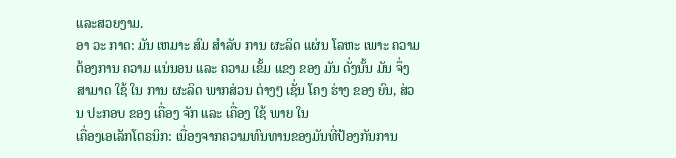ແລະສວຍງາມ.
ອາ ວະ ກາດ: ມັນ ເຫມາະ ສົມ ສໍາລັບ ການ ຜະລິດ ແຜ່ນ ໂລຫະ ເພາະ ຄວາມ ຕ້ອງການ ຄວາມ ແນ່ນອນ ແລະ ຄວາມ ເຂັ້ມ ແຂງ ຂອງ ມັນ ດັ່ງນັ້ນ ມັນ ຈຶ່ງ ສາມາດ ໃຊ້ ໃນ ການ ຜະລິດ ພາກສ່ວນ ຕ່າງໆ ເຊັ່ນ ໂຄງ ຮ່າງ ຂອງ ຍົນ, ສ່ວນ ປະກອບ ຂອງ ເຄື່ອງ ຈັກ ແລະ ເຄື່ອງ ໃຊ້ ພາຍ ໃນ
ເຄື່ອງເອເລັກໂຕຣນິກ: ເນື່ອງຈາກຄວາມທົນທານຂອງມັນທີ່ປ້ອງກັນການ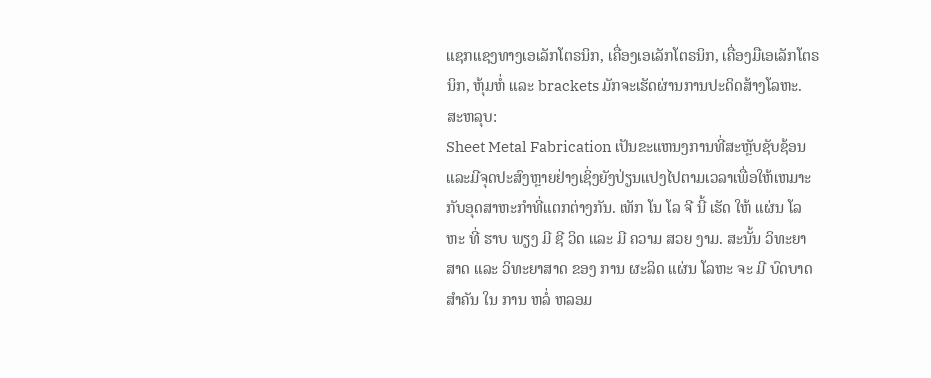ແຊກແຊງທາງເອເລັກໂຕຣນິກ, ເຄື່ອງເອເລັກໂຕຣນິກ, ເຄື່ອງມືເອເລັກໂຕຣນິກ, ຫຸ້ມຫໍ່ ແລະ brackets ມັກຈະເຮັດຜ່ານການປະດິດສ້າງໂລຫະ.
ສະຫລຸບ:
Sheet Metal Fabrication ເປັນຂະແຫນງການທີ່ສະຫຼັບຊັບຊ້ອນແລະມີຈຸດປະສົງຫຼາຍຢ່າງເຊິ່ງຍັງປ່ຽນແປງໄປຕາມເວລາເພື່ອໃຫ້ເຫມາະກັບອຸດສາຫະກໍາທີ່ແຕກຕ່າງກັນ. ເທັກ ໂນ ໂລ ຈີ ນີ້ ເຮັດ ໃຫ້ ແຜ່ນ ໂລຫະ ທີ່ ຮາບ ພຽງ ມີ ຊີ ວິດ ແລະ ມີ ຄວາມ ສວຍ ງາມ. ສະນັ້ນ ວິທະຍາສາດ ແລະ ວິທະຍາສາດ ຂອງ ການ ຜະລິດ ແຜ່ນ ໂລຫະ ຈະ ມີ ບົດບາດ ສໍາຄັນ ໃນ ການ ຫລໍ່ ຫລອມ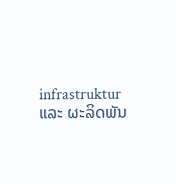infrastruktur ແລະ ຜະລິດພັນ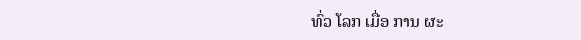ທົ່ວ ໂລກ ເມື່ອ ການ ຜະ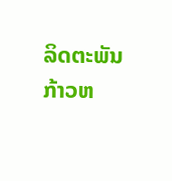ລິດຕະພັນ ກ້າວຫ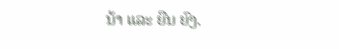ນ້າ ແລະ ຍືນ ຍົງ.